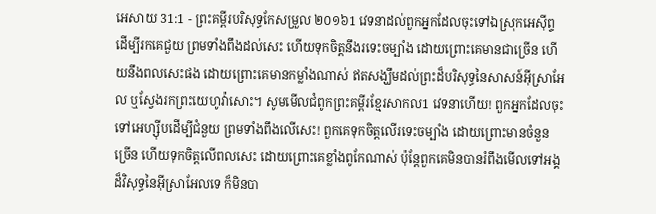អេសាយ 31:1 - ព្រះគម្ពីរបរិសុទ្ធកែសម្រួល ២០១៦1 វេទនាដល់ពួកអ្នកដែលចុះទៅឯស្រុកអេស៊ីព្ទ ដើម្បីរកគេជួយ ព្រមទាំងពឹងដល់សេះ ហើយទុកចិត្តនឹងរទេះចម្បាំង ដោយព្រោះគេមានជាច្រើន ហើយនឹងពលសេះផង ដោយព្រោះគេមានកម្លាំងណាស់ ឥតសង្ឃឹមដល់ព្រះដ៏បរិសុទ្ធនៃសាសន៍អ៊ីស្រាអែល ឬស្វែងរកព្រះយេហូវ៉ាសោះ។ សូមមើលជំពូកព្រះគម្ពីរខ្មែរសាកល1 វេទនាហើយ! ពួកអ្នកដែលចុះទៅអេហ្ស៊ីបដើម្បីជំនួយ ព្រមទាំងពឹងលើសេះ! ពួកគេទុកចិត្តលើរទេះចម្បាំង ដោយព្រោះមានចំនួនច្រើន ហើយទុកចិត្តលើពលសេះ ដោយព្រោះគេខ្លាំងពូកែណាស់ ប៉ុន្តែពួកគេមិនបានរំពឹងមើលទៅអង្គដ៏វិសុទ្ធនៃអ៊ីស្រាអែលទេ ក៏មិនបា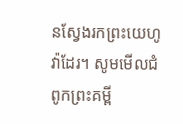នស្វែងរកព្រះយេហូវ៉ាដែរ។ សូមមើលជំពូកព្រះគម្ពី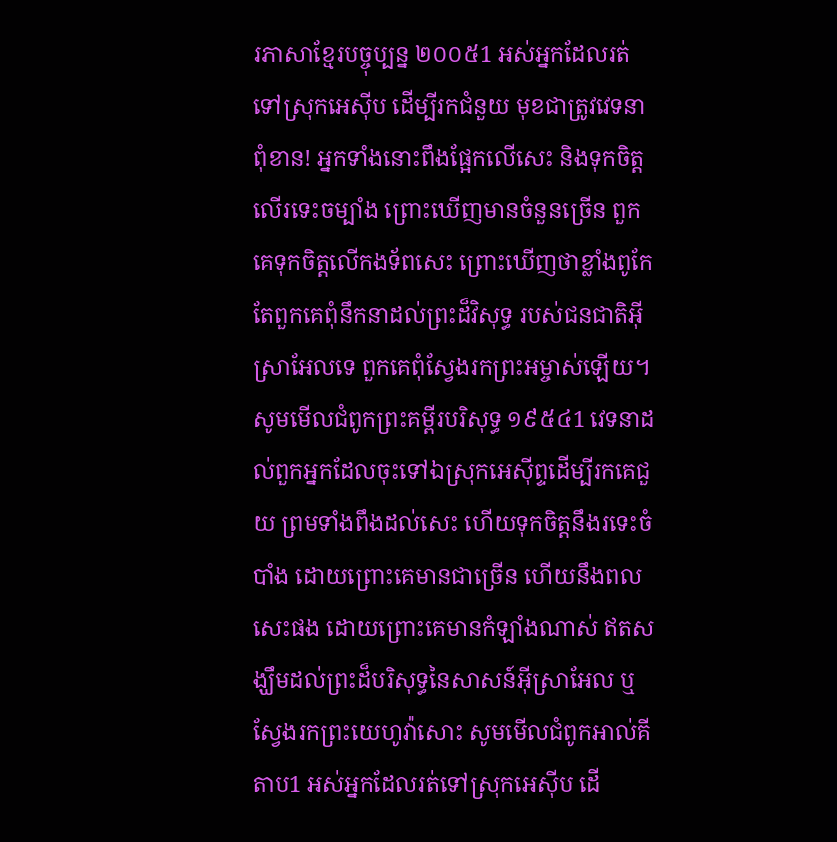រភាសាខ្មែរបច្ចុប្បន្ន ២០០៥1 អស់អ្នកដែលរត់ទៅស្រុកអេស៊ីប ដើម្បីរកជំនួយ មុខជាត្រូវវេទនាពុំខាន! អ្នកទាំងនោះពឹងផ្អែកលើសេះ និងទុកចិត្តលើរទេះចម្បាំង ព្រោះឃើញមានចំនួនច្រើន ពួកគេទុកចិត្តលើកងទ័ពសេះ ព្រោះឃើញថាខ្លាំងពូកែ តែពួកគេពុំនឹកនាដល់ព្រះដ៏វិសុទ្ធ របស់ជនជាតិអ៊ីស្រាអែលទេ ពួកគេពុំស្វែងរកព្រះអម្ចាស់ឡើយ។ សូមមើលជំពូកព្រះគម្ពីរបរិសុទ្ធ ១៩៥៤1 វេទនាដល់ពួកអ្នកដែលចុះទៅឯស្រុកអេស៊ីព្ទដើម្បីរកគេជួយ ព្រមទាំងពឹងដល់សេះ ហើយទុកចិត្តនឹងរទេះចំបាំង ដោយព្រោះគេមានជាច្រើន ហើយនឹងពលសេះផង ដោយព្រោះគេមានកំឡាំងណាស់ ឥតសង្ឃឹមដល់ព្រះដ៏បរិសុទ្ធនៃសាសន៍អ៊ីស្រាអែល ឬស្វែងរកព្រះយេហូវ៉ាសោះ សូមមើលជំពូកអាល់គីតាប1 អស់អ្នកដែលរត់ទៅស្រុកអេស៊ីប ដើ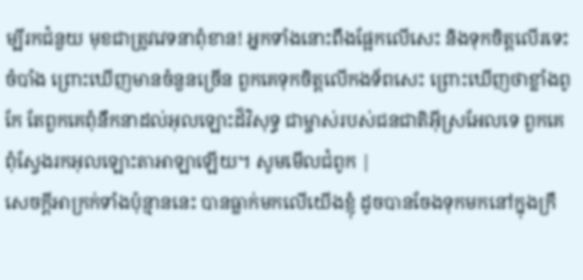ម្បីរកជំនួយ មុខជាត្រូវវេទនាពុំខាន! អ្នកទាំងនោះពឹងផ្អែកលើសេះ និងទុកចិត្តលើរទេះចំបាំង ព្រោះឃើញមានចំនួនច្រើន ពួកគេទុកចិត្តលើកងទ័ពសេះ ព្រោះឃើញថាខ្លាំងពូកែ តែពួកគេពុំនឹកនាដល់អុលឡោះដ៏វិសុទ្ធ ជាម្ចាស់របស់ជនជាតិអ៊ីស្រអែលទេ ពួកគេពុំស្វែងរកអុលឡោះតាអាឡាឡើយ។ សូមមើលជំពូក |
សេចក្ដីអាក្រក់ទាំងប៉ុន្មាននេះ បានធ្លាក់មកលើយើងខ្ញុំ ដូចបានចែងទុកមកនៅក្នុងក្រឹ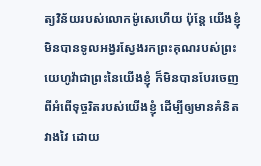ត្យវិន័យរបស់លោកម៉ូសេហើយ ប៉ុន្តែ យើងខ្ញុំមិនបានទូលអង្វរស្វែងរកព្រះគុណរបស់ព្រះយេហូវ៉ាជាព្រះនៃយើងខ្ញុំ ក៏មិនបានបែរចេញពីអំពើទុច្ចរិតរបស់យើងខ្ញុំ ដើម្បីឲ្យមានគំនិតវាងវៃ ដោយ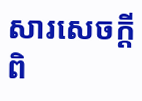សារសេចក្ដីពិ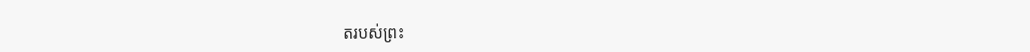តរបស់ព្រះ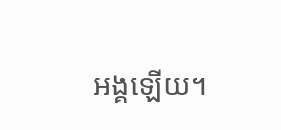អង្គឡើយ។